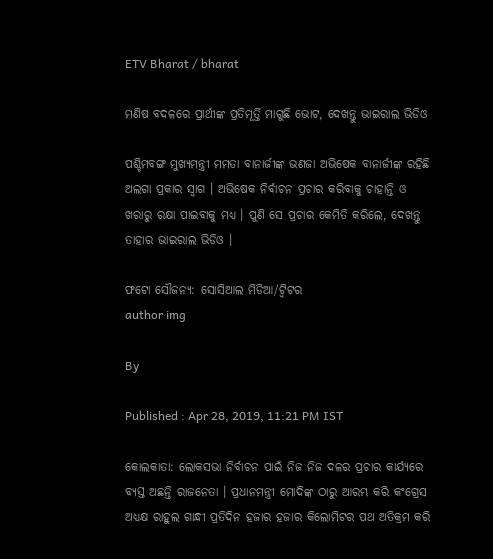ETV Bharat / bharat

ମଣିଷ ବଦଳରେ ପ୍ରାର୍ଥୀଙ୍କ ପ୍ରତିମୂର୍ତ୍ତି ମାଗୁଛି ଭୋଟ, ଦେଖନ୍ତୁ ଭାଇରାଲ ଭିଡିଓ

ପଶ୍ଚିମବଙ୍ଗ ମୁଖ୍ୟମନ୍ତ୍ରୀ ମମତା ବାନାର୍ଜୀଙ୍କ ଭଣଜା ଅଭିଷେକ ବାନାର୍ଜୀଙ୍କ ରହିଛି ଅଲଗା ପ୍ରକାର ସ୍ବାଗ । ଅଭିଷେକ ନିର୍ବାଚନ ପ୍ରଚାର କରିବାକୁ ଚାହାନ୍ତି ଓ ଖରାରୁ ରକ୍ଷା ପାଇବାକୁ ମଧ୍ୟ । ପୁଣି ସେ ପ୍ରଚାର କେମିତି କରିଲେ, ଦେଖନ୍ତୁ ତାହାର ଭାଇରାଲ ଭିଡିଓ ।

ଫଟୋ ସୌଜନ୍ୟ: ସୋସିଆଲ ମିଡିଆ/ଟ୍ବିଟର
author img

By

Published : Apr 28, 2019, 11:21 PM IST

କୋଲକାତା: ଲୋକସଭା ନିର୍ବାଚନ ପାଇଁ ନିଜ ନିଜ ଦଳର ପ୍ରଚାର କାର୍ଯ୍ୟରେ ବ୍ୟସ୍ତ ଅଛନ୍ତି ରାଜନେତା । ପ୍ରଧାନମନ୍ତ୍ରୀ ମୋଦିଙ୍କ ଠାରୁ ଆରମ୍ଭ କରି କଂଗ୍ରେସ ଅଧ୍ୟକ୍ଷ ରାହୁଲ ଗାନ୍ଧୀ ପ୍ରତିଦିନ ହଜାର ହଜାର କିଲୋମିଟର ପଥ ଅତିକ୍ରମ କରି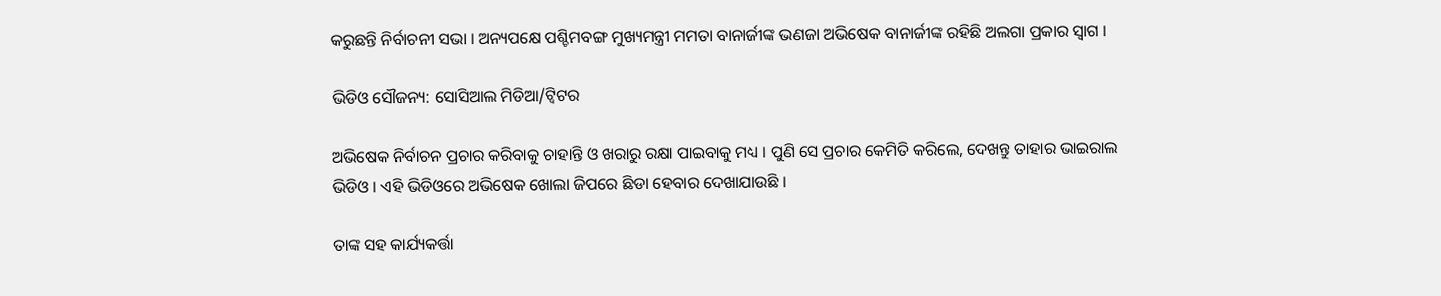କରୁଛନ୍ତି ନିର୍ବାଚନୀ ସଭା । ଅନ୍ୟପକ୍ଷେ ପଶ୍ଚିମବଙ୍ଗ ମୁଖ୍ୟମନ୍ତ୍ରୀ ମମତା ବାନାର୍ଜୀଙ୍କ ଭଣଜା ଅଭିଷେକ ବାନାର୍ଜୀଙ୍କ ରହିଛି ଅଲଗା ପ୍ରକାର ସ୍ବାଗ ।

ଭିଡିଓ ସୌଜନ୍ୟ: ସୋସିଆଲ ମିଡିଆ/ଟ୍ବିଟର

ଅଭିଷେକ ନିର୍ବାଚନ ପ୍ରଚାର କରିବାକୁ ଚାହାନ୍ତି ଓ ଖରାରୁ ରକ୍ଷା ପାଇବାକୁ ମଧ୍ୟ । ପୁଣି ସେ ପ୍ରଚାର କେମିତି କରିଲେ, ଦେଖନ୍ତୁ ତାହାର ଭାଇରାଲ ଭିଡିଓ । ଏହି ଭିଡିଓରେ ଅଭିଷେକ ଖୋଲା ଜିପରେ ଛିଡା ହେବାର ଦେଖାଯାଉଛି ।

ତାଙ୍କ ସହ କାର୍ଯ୍ୟକର୍ତ୍ତା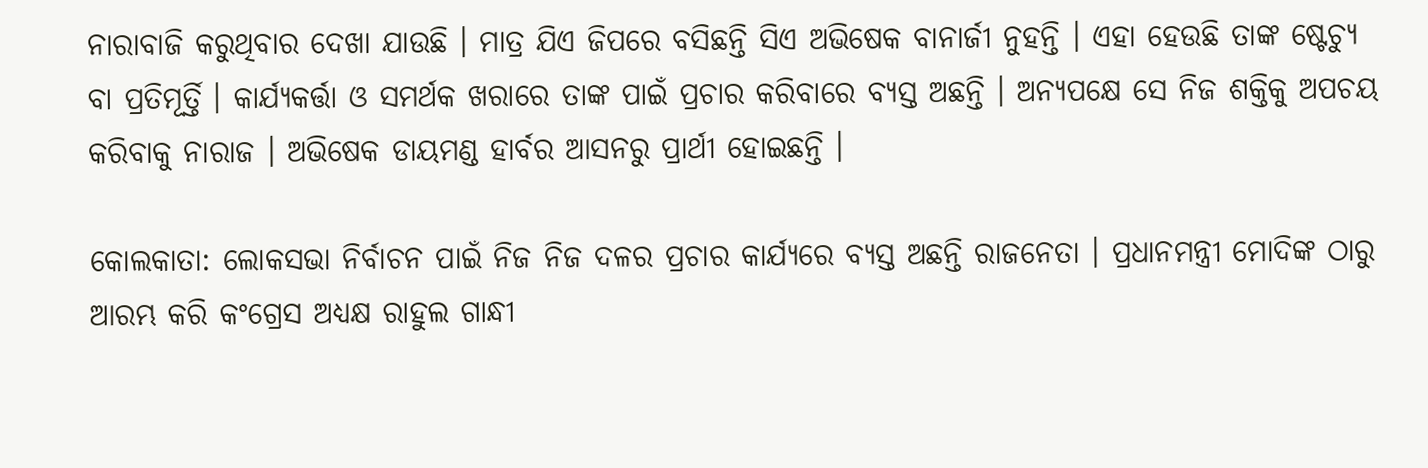ନାରାବାଜି କରୁଥିବାର ଦେଖା ଯାଉଛି । ମାତ୍ର ଯିଏ ଜିପରେ ବସିଛନ୍ତି ସିଏ ଅଭିଷେକ ବାନାର୍ଜୀ ନୁହନ୍ତି । ଏହା ହେଉଛି ତାଙ୍କ ଷ୍ଟେଚ୍ୟୁ ବା ପ୍ରତିମୂର୍ତ୍ତି । କାର୍ଯ୍ୟକର୍ତ୍ତା ଓ ସମର୍ଥକ ଖରାରେ ତାଙ୍କ ପାଇଁ ପ୍ରଚାର କରିବାରେ ବ୍ୟସ୍ତ ଅଛନ୍ତି । ଅନ୍ୟପକ୍ଷେ ସେ ନିଜ ଶକ୍ତିକୁ ଅପଚୟ କରିବାକୁ ନାରାଜ । ଅଭିଷେକ ଡାୟମଣ୍ଡ ହାର୍ବର ଆସନରୁ ପ୍ରାର୍ଥୀ ହୋଇଛନ୍ତି ।

କୋଲକାତା: ଲୋକସଭା ନିର୍ବାଚନ ପାଇଁ ନିଜ ନିଜ ଦଳର ପ୍ରଚାର କାର୍ଯ୍ୟରେ ବ୍ୟସ୍ତ ଅଛନ୍ତି ରାଜନେତା । ପ୍ରଧାନମନ୍ତ୍ରୀ ମୋଦିଙ୍କ ଠାରୁ ଆରମ୍ଭ କରି କଂଗ୍ରେସ ଅଧ୍ୟକ୍ଷ ରାହୁଲ ଗାନ୍ଧୀ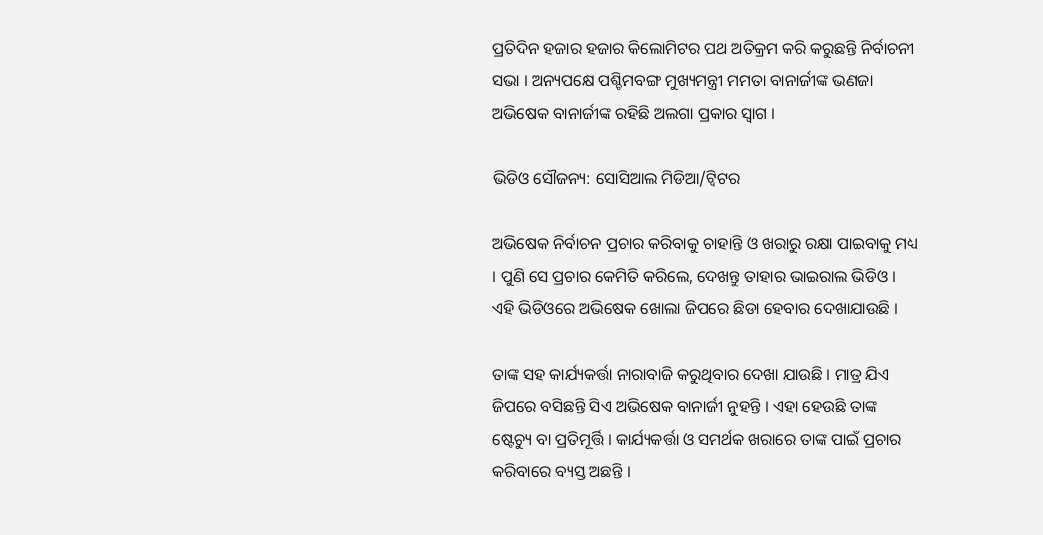ପ୍ରତିଦିନ ହଜାର ହଜାର କିଲୋମିଟର ପଥ ଅତିକ୍ରମ କରି କରୁଛନ୍ତି ନିର୍ବାଚନୀ ସଭା । ଅନ୍ୟପକ୍ଷେ ପଶ୍ଚିମବଙ୍ଗ ମୁଖ୍ୟମନ୍ତ୍ରୀ ମମତା ବାନାର୍ଜୀଙ୍କ ଭଣଜା ଅଭିଷେକ ବାନାର୍ଜୀଙ୍କ ରହିଛି ଅଲଗା ପ୍ରକାର ସ୍ବାଗ ।

ଭିଡିଓ ସୌଜନ୍ୟ: ସୋସିଆଲ ମିଡିଆ/ଟ୍ବିଟର

ଅଭିଷେକ ନିର୍ବାଚନ ପ୍ରଚାର କରିବାକୁ ଚାହାନ୍ତି ଓ ଖରାରୁ ରକ୍ଷା ପାଇବାକୁ ମଧ୍ୟ । ପୁଣି ସେ ପ୍ରଚାର କେମିତି କରିଲେ, ଦେଖନ୍ତୁ ତାହାର ଭାଇରାଲ ଭିଡିଓ । ଏହି ଭିଡିଓରେ ଅଭିଷେକ ଖୋଲା ଜିପରେ ଛିଡା ହେବାର ଦେଖାଯାଉଛି ।

ତାଙ୍କ ସହ କାର୍ଯ୍ୟକର୍ତ୍ତା ନାରାବାଜି କରୁଥିବାର ଦେଖା ଯାଉଛି । ମାତ୍ର ଯିଏ ଜିପରେ ବସିଛନ୍ତି ସିଏ ଅଭିଷେକ ବାନାର୍ଜୀ ନୁହନ୍ତି । ଏହା ହେଉଛି ତାଙ୍କ ଷ୍ଟେଚ୍ୟୁ ବା ପ୍ରତିମୂର୍ତ୍ତି । କାର୍ଯ୍ୟକର୍ତ୍ତା ଓ ସମର୍ଥକ ଖରାରେ ତାଙ୍କ ପାଇଁ ପ୍ରଚାର କରିବାରେ ବ୍ୟସ୍ତ ଅଛନ୍ତି ।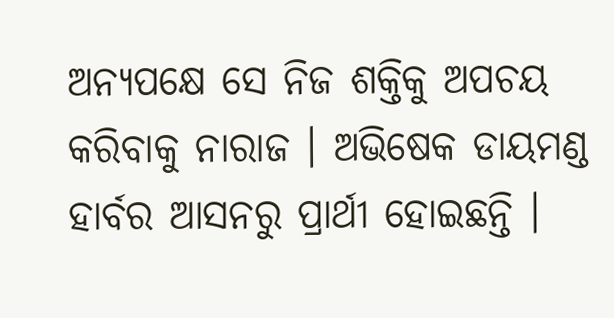ଅନ୍ୟପକ୍ଷେ ସେ ନିଜ ଶକ୍ତିକୁ ଅପଚୟ କରିବାକୁ ନାରାଜ । ଅଭିଷେକ ଡାୟମଣ୍ଡ ହାର୍ବର ଆସନରୁ ପ୍ରାର୍ଥୀ ହୋଇଛନ୍ତି ।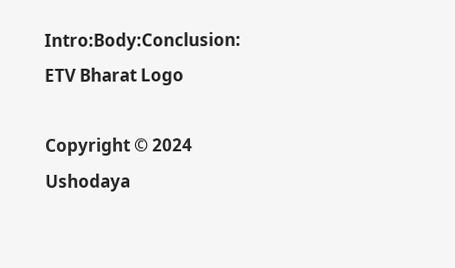Intro:Body:Conclusion:
ETV Bharat Logo

Copyright © 2024 Ushodaya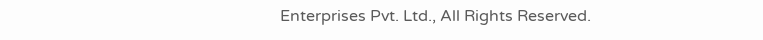Enterprises Pvt. Ltd., All Rights Reserved.